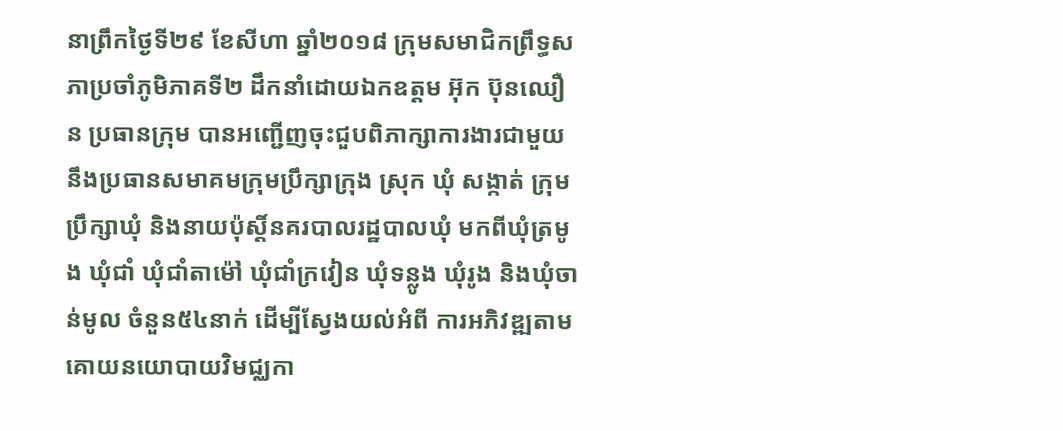នាព្រឹកថ្ងៃទី២៩ ខែសីហា ឆ្នាំ២០១៨ ក្រុមសមាជិកព្រឹទ្ធសភាប្រចាំភូមិភាគទី២ ដឹកនាំដោយឯកឧត្តម អ៊ុក ប៊ុនឈឿន ប្រធានក្រុម បានអញ្ជើញចុះជួបពិភាក្សាការងារជាមួយនឹងប្រធានសមាគមក្រុមប្រឹក្សាក្រុង ស្រុក ឃុំ សង្កាត់ ក្រុមប្រឹក្សាឃុំ និងនាយប៉ុស្តិ៍នគរបាលរដ្ឋបាលឃុំ មកពីឃុំត្រមូង ឃុំជាំ ឃុំជាំតាម៉ៅ ឃុំជាំក្រវៀន ឃុំទន្លូង ឃុំរូង និងឃុំចាន់មូល ចំនួន៥៤នាក់ ដើម្បីស្វែងយល់អំពី ការអភិវឌ្ឍតាមគោយនយោបាយវិមជ្ឈកា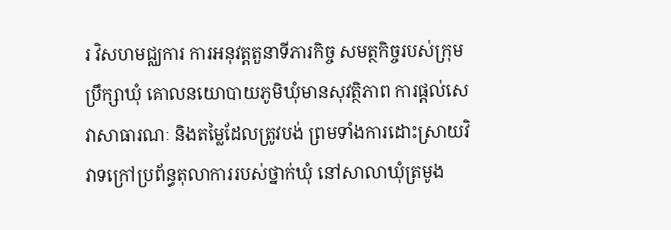រ វិសហមជ្ឈការ ការអនុវត្តតួនាទីភារកិច្ច សមត្ថកិច្ចរបស់ក្រុមប្រឹក្សាឃុំ គោលនយោបាយភូមិឃុំមានសុវត្ថិភាព ការផ្តល់សេវាសាធារណៈ និងតម្លៃដែលត្រូវបង់ ព្រមទាំងការដោះស្រាយវិវាទក្រៅប្រព័ន្ធតុលាការរបស់ថ្នាក់ឃុំ នៅសាលាឃុំត្រមូង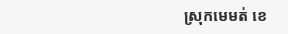ស្រុកមេមត់ ខេ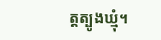ត្តត្បូងឃ្មុំ។